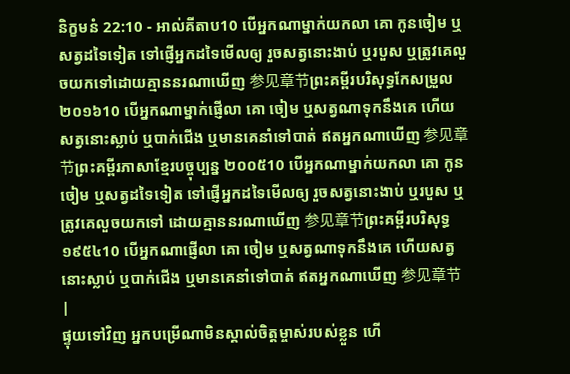និក្ខមនំ 22:10 - អាល់គីតាប10 បើអ្នកណាម្នាក់យកលា គោ កូនចៀម ឬសត្វដទៃទៀត ទៅផ្ញើអ្នកដទៃមើលឲ្យ រួចសត្វនោះងាប់ ឬរបួស ឬត្រូវគេលួចយកទៅដោយគ្មាននរណាឃើញ 参见章节ព្រះគម្ពីរបរិសុទ្ធកែសម្រួល ២០១៦10 បើអ្នកណាម្នាក់ផ្ញើលា គោ ចៀម ឬសត្វណាទុកនឹងគេ ហើយសត្វនោះស្លាប់ ឬបាក់ជើង ឬមានគេនាំទៅបាត់ ឥតអ្នកណាឃើញ 参见章节ព្រះគម្ពីរភាសាខ្មែរបច្ចុប្បន្ន ២០០៥10 បើអ្នកណាម្នាក់យកលា គោ កូនចៀម ឬសត្វដទៃទៀត ទៅផ្ញើអ្នកដទៃមើលឲ្យ រួចសត្វនោះងាប់ ឬរបួស ឬត្រូវគេលួចយកទៅ ដោយគ្មាននរណាឃើញ 参见章节ព្រះគម្ពីរបរិសុទ្ធ ១៩៥៤10 បើអ្នកណាផ្ញើលា គោ ចៀម ឬសត្វណាទុកនឹងគេ ហើយសត្វនោះស្លាប់ ឬបាក់ជើង ឬមានគេនាំទៅបាត់ ឥតអ្នកណាឃើញ 参见章节 |
ផ្ទុយទៅវិញ អ្នកបម្រើណាមិនស្គាល់ចិត្ដម្ចាស់របស់ខ្លួន ហើ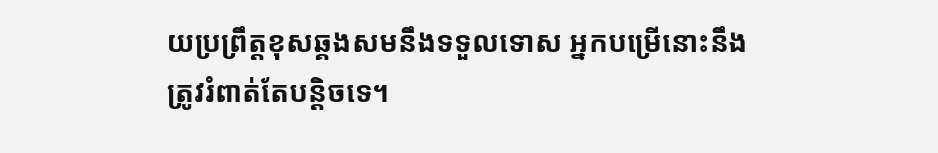យប្រព្រឹត្ដខុសឆ្គងសមនឹងទទួលទោស អ្នកបម្រើនោះនឹងត្រូវរំពាត់តែបន្ដិចទេ។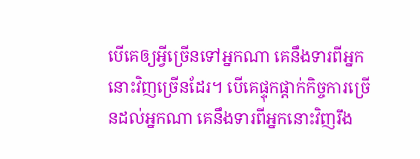បើគេឲ្យអ្វីច្រើនទៅអ្នកណា គេនឹងទារពីអ្នកនោះវិញច្រើនដែរ។ បើគេផ្ទុកផ្ដាក់កិច្ចការច្រើនដល់អ្នកណា គេនឹងទារពីអ្នកនោះវិញរឹង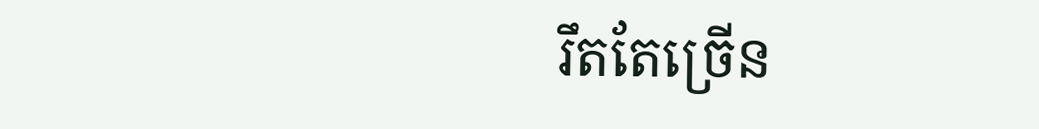រឹតតែច្រើន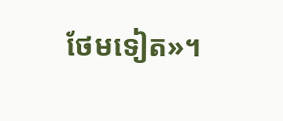ថែមទៀត»។